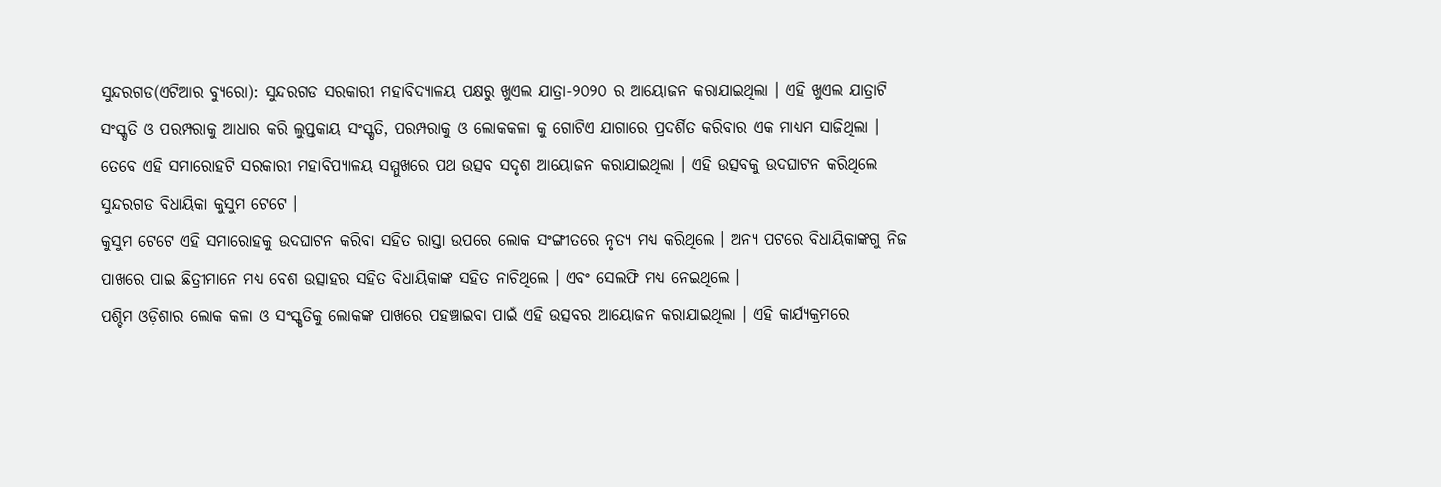ସୁନ୍ଦରଗଡ(ଏଟିଆର ବ୍ୟୁରୋ): ସୁନ୍ଦରଗଡ ସରକାରୀ ମହାବିଦ୍ୟାଳୟ ପକ୍ଷରୁ ଖୁଏଲ ଯାତ୍ରା-୨୦୨୦ ର ଆୟୋଜନ କରାଯାଇଥିଲା । ଏହି ଖୁଏଲ ଯାତ୍ରାଟି ସଂସ୍କୃତି ଓ ପରମ୍ପରାକୁ ଆଧାର କରି ଲୁପ୍ତକାୟ ସଂସ୍କୃତି, ପରମ୍ପରାକୁ ଓ ଲୋକକଳା କୁ ଗୋଟିଏ ଯାଗାରେ ପ୍ରଦର୍ଶିତ କରିବାର ଏକ ମାଧ୍ୟମ ସାଜିଥିଲା ।
ତେବେ ଏହି ସମାରୋହଟି ସରକାରୀ ମହାବିପ୍ୟାଳୟ ସମ୍ମୁଖରେ ପଥ ଉତ୍ସବ ସଦୃଶ ଆୟୋଜନ କରାଯାଇଥିଲା । ଏହି ଉତ୍ସବକୁ ଉଦଘାଟନ କରିଥିଲେ ସୁନ୍ଦରଗଡ ବିଧାୟିକା କୁସୁମ ଟେଟେ ।
କୁସୁମ ଟେଟେ ଏହି ସମାରୋହକୁ ଉଦଘାଟନ କରିବା ସହିତ ରାସ୍ତା ଉପରେ ଲୋକ ସଂଙ୍ଗୀତରେ ନୃତ୍ୟ ମଧ୍ୟ କରିଥିଲେ । ଅନ୍ୟ ପଟରେ ବିଧାୟିକାଙ୍କଗୁ ନିଜ ପାଖରେ ପାଇ ଛିତ୍ରୀମାନେ ମଧ୍ୟ ବେଶ ଉତ୍ସାହର ସହିତ ବିଧାୟିକାଙ୍କ ସହିତ ନାଚିଥିଲେ । ଏବଂ ସେଲଫି ମଧ୍ୟ ନେଇଥିଲେ ।
ପଶ୍ଚିମ ଓଡ଼ିଶାର ଲୋକ କଳା ଓ ସଂସ୍କୃତିକୁ ଲୋକଙ୍କ ପାଖରେ ପହଞ୍ଚାଇବା ପାଇଁ ଏହି ଉତ୍ସବର ଆୟୋଜନ କରାଯାଇଥିଲା । ଏହି କାର୍ଯ୍ୟକ୍ରମରେ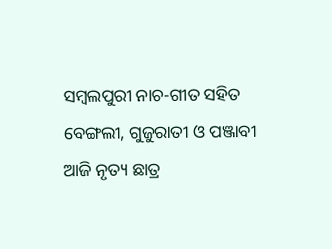ସମ୍ବଲପୁରୀ ନାଚ-ଗୀତ ସହିତ ବେଙ୍ଗଲୀ, ଗୁଜୁରାତୀ ଓ ପଞ୍ଜାବୀ ଆଜି ନୃତ୍ୟ ଛାତ୍ର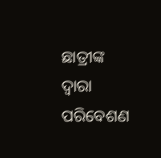ଛାତ୍ରୀଙ୍କ ଦ୍ୱାରା ପରିବେଶଣ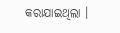କରାଯାଇଥିଲା ।